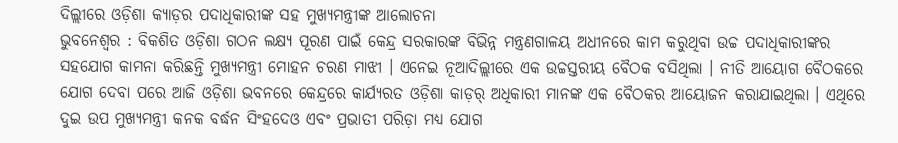ଦିଲ୍ଲୀରେ ଓଡ଼ିଶା କ୍ୟାଡ଼ର ପଦାଧିକାରୀଙ୍କ ସହ ମୁଖ୍ୟମନ୍ତ୍ରୀଙ୍କ ଆଲୋଚନା
ଭୁବନେଶ୍ୱର : ବିକଶିତ ଓଡ଼ିଶା ଗଠନ ଲକ୍ଷ୍ୟ ପୂରଣ ପାଇଁ କେନ୍ଦ୍ର ସରକାରଙ୍କ ବିଭିନ୍ନ ମନ୍ତ୍ରଣଗାଳୟ ଅଧୀନରେ କାମ କରୁଥିବା ଉଚ୍ଚ ପଦାଧିକାରୀଙ୍କର ସହଯୋଗ କାମନା କରିଛନ୍ତି ମୁଖ୍ୟମନ୍ତ୍ରୀ ମୋହନ ଚରଣ ମାଝୀ । ଏନେଇ ନୂଆଦିଲ୍ଲୀରେ ଏକ ଉଚ୍ଚସ୍ତରୀୟ ବୈଠକ ବସିଥିଲା । ନୀତି ଆୟୋଗ ବୈଠକରେ ଯୋଗ ଦେବା ପରେ ଆଜି ଓଡ଼ିଶା ଭବନରେ କେନ୍ଦ୍ରରେ କାର୍ଯ୍ୟରତ ଓଡ଼ିଶା କାଡ଼ର୍ ଅଧିକାରୀ ମାନଙ୍କ ଏକ ବୈଠକର ଆୟୋଜନ କରାଯାଇଥିଲା । ଏଥିରେ ଦୁଇ ଉପ ମୁଖ୍ୟମନ୍ତ୍ରୀ କନକ ବର୍ଦ୍ଧନ ସିଂହଦେଓ ଏବଂ ପ୍ରଭାତୀ ପରିଡ଼ା ମଧ୍ୟ ଯୋଗ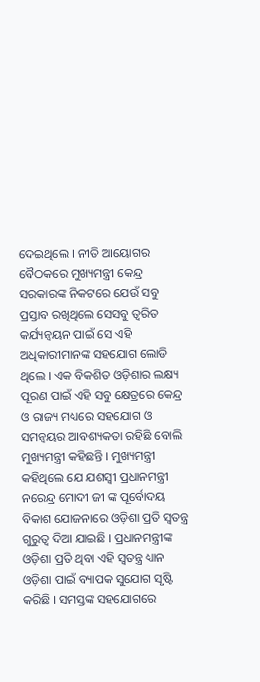ଦେଇଥିଲେ । ନୀତି ଆୟୋଗର ବୈଠକରେ ମୁଖ୍ୟମନ୍ତ୍ରୀ କେନ୍ଦ୍ର ସରକାରଙ୍କ ନିକଟରେ ଯେଉଁ ସବୁ ପ୍ରସ୍ତାବ ରଖିଥିଲେ ସେସବୁ ତ୍ୱରିତ କର୍ଯ୍ୟନ୍ୱୟନ ପାଇଁ ସେ ଏହି ଅଧିକାରୀମାନଙ୍କ ସହଯୋଗ ଲୋଡି ଥିଲେ । ଏକ ବିକଶିତ ଓଡ଼ିଶାର ଲକ୍ଷ୍ୟ ପୂରଣ ପାଇଁ ଏହି ସବୁ କ୍ଷେତ୍ରରେ କେନ୍ଦ୍ର ଓ ରାଜ୍ୟ ମଧ୍ୟରେ ସହଯୋଗ ଓ ସମନ୍ୱୟର ଆବଶ୍ୟକତା ରହିଛି ବୋଲି ମୁଖ୍ୟମନ୍ତ୍ରୀ କହିଛନ୍ତି । ମୁଖ୍ୟମନ୍ତ୍ରୀ କହିଥିଲେ ଯେ ଯଶସ୍ୱୀ ପ୍ରଧାନମନ୍ତ୍ରୀ ନରେନ୍ଦ୍ର ମୋଦୀ ଜୀ ଙ୍କ ପୂର୍ବୋଦୟ ବିକାଶ ଯୋଜନାରେ ଓଡ଼ିଶା ପ୍ରତି ସ୍ୱତନ୍ତ୍ର ଗୁରୁତ୍ୱ ଦିଆ ଯାଇଛି । ପ୍ରଧାନମନ୍ତ୍ରୀଙ୍କ ଓଡ଼ିଶା ପ୍ରତି ଥିବା ଏହି ସ୍ୱତନ୍ତ୍ର ଧ୍ୟାନ ଓଡ଼ିଶା ପାଇଁ ବ୍ୟାପକ ସୁଯୋଗ ସୃଷ୍ଟି କରିଛି । ସମସ୍ତଙ୍କ ସହଯୋଗରେ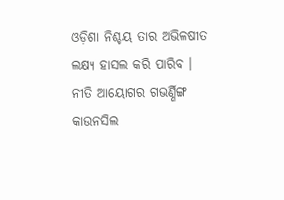ଓଡ଼ିଶା ନିଶ୍ଚୟ ତାର ଅଭିଳଷୀତ ଲକ୍ଷ୍ୟ ହାସଲ କରି ପାରିବ । ନୀତି ଆୟୋଗର ଗଭର୍ଣ୍ଣିଙ୍ଗ କାଉନସିଲ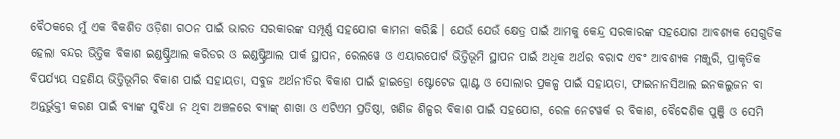ବୈଠକରେ ମୁଁ ଏକ ବିକଶିତ ଓଡ଼ିଶା ଗଠନ ପାଇଁ ଭାରତ ସରକାରଙ୍କ ସମ୍ପୂର୍ଣ୍ଣ ସହଯୋଗ କାମନା କରିଛି । ଯେଉଁ ଯେଉଁ କ୍ଷେତ୍ର ପାଇଁ ଆମକୁ କେନ୍ଦ୍ର ସରକାରଙ୍କ ସହଯୋଗ ଆବଶ୍ୟକ ସେଗୁଡିକ ହେଲା ବନ୍ଦର ଭିତ୍ତିକ ବିକାଶ ଇଣ୍ଡଷ୍ଟ୍ରିଆଲ କରିଡର ଓ ଇଣ୍ଡଷ୍ଟ୍ରିଆଲ ପାର୍କ ସ୍ଥାପନ, ରେଲୱେ ଓ ଏୟାରପୋର୍ଟ ଭିତ୍ତିଭୂମି ସ୍ଥାପନ ପାଇଁ ଅଧିକ ଅର୍ଥର ବରାଦ ଏବଂ ଆବଶ୍ୟକ ମଞ୍ଜୁରି, ପ୍ରାକୃତିକ ବିପର୍ଯ୍ୟୟ ସହଣିୟ ଭିତ୍ତିଭୂମିର ବିକାଶ ପାଇଁ ସହାୟତା, ସବୁଜ ଅର୍ଥନୀତିର ବିକାଶ ପାଇଁ ହାଇଡ୍ରୋ ଷ୍ଟୋଟେଜ ପ୍ଲାଣ୍ଟ ଓ ସୋଲାର ପ୍ରକଳ୍ପ ପାଇଁ ସହାୟତା, ଫାଇନାନସିଆଲ ଇନକଲୁଜନ ବା ଅନ୍ତର୍ଭୁକ୍ତୀ କରଣ ପାଇଁ ବ୍ୟାଙ୍କ ସୁବିଧା ନ ଥିବା ଅଞ୍ଚଳରେ ବ୍ୟାଙ୍କ୍ ଶାଖା ଓ ଏଟିଏମ ପ୍ରତିଷ୍ଠା, ଖଣିଜ ଶିଳ୍ପର ବିକାଶ ପାଇଁ ସହଯୋଗ, ରେଳ ନେଟୱର୍କ ର ବିକାଶ, ବୈଦେଶିକ ପୁଞ୍ଜି ଓ ସେମି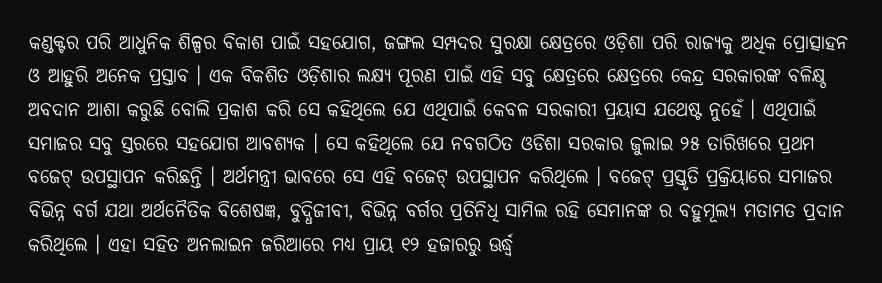କଣ୍ଡକ୍ଟର ପରି ଆଧୁନିକ ଶିଳ୍ପର ବିକାଶ ପାଇଁ ସହଯୋଗ, ଜଙ୍ଗଲ ସମ୍ପଦର ସୁରକ୍ଷା କ୍ଷେତ୍ରରେ ଓଡ଼ିଶା ପରି ରାଜ୍ୟକୁ ଅଧିକ ପ୍ରୋତ୍ସାହନ ଓ ଆହୁରି ଅନେକ ପ୍ରସ୍ତାବ । ଏକ ବିକଶିତ ଓଡ଼ିଶାର ଲକ୍ଷ୍ୟ ପୂରଣ ପାଇଁ ଏହି ସବୁ କ୍ଷେତ୍ରରେ କ୍ଷେତ୍ରରେ କେନ୍ଦ୍ର ସରକାରଙ୍କ ବଳିକ୍ଷ୍ଠ ଅବଦାନ ଆଶା କରୁଛି ବୋଲି ପ୍ରକାଶ କରି ସେ କହିଥିଲେ ଯେ ଏଥିପାଇଁ କେବଳ ସରକାରୀ ପ୍ରୟାସ ଯଥେଷ୍ଟ ନୁହେଁ । ଏଥିପାଇଁ ସମାଜର ସବୁ ସ୍ତରରେ ସହଯୋଗ ଆବଶ୍ୟକ । ସେ କହିଥିଲେ ଯେ ନବଗଠିତ ଓଡିଶା ସରକାର ଜୁଲାଇ ୨୫ ତାରିଖରେ ପ୍ରଥମ ବଜେଟ୍ ଉପସ୍ଥାପନ କରିଛନ୍ତି । ଅର୍ଥମନ୍ତ୍ରୀ ଭାବରେ ସେ ଏହି ବଜେଟ୍ ଉପସ୍ଥାପନ କରିଥିଲେ । ବଜେଟ୍ ପ୍ରସ୍ତୃତି ପ୍ରକ୍ରିୟାରେ ସମାଜର ବିଭିନ୍ନ ବର୍ଗ ଯଥା ଅର୍ଥନୈତିକ ବିଶେଷଜ୍ଞ, ବୁଦ୍ଧିଜୀବୀ, ବିଭିନ୍ନ ବର୍ଗର ପ୍ରତିନିଧି ସାମିଲ ରହି ସେମାନଙ୍କ ର ବହୁମୂଲ୍ୟ ମତାମତ ପ୍ରଦାନ କରିଥିଲେ । ଏହା ସହିତ ଅନଲାଇନ ଜରିଆରେ ମଧ୍ୟ ପ୍ରାୟ ୧୨ ହଜାରରୁ ଊର୍ଦ୍ଧ୍ୱ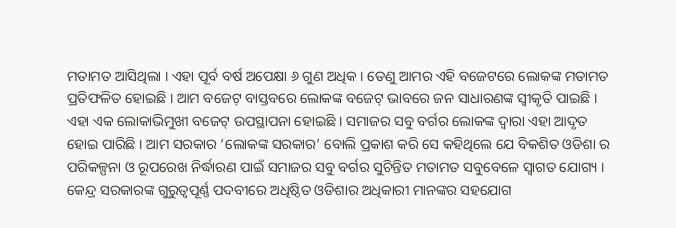ମତାମତ ଆସିଥିଲା । ଏହା ପୂର୍ବ ବର୍ଷ ଅପେକ୍ଷା ୬ ଗୁଣ ଅଧିକ । ତେଣୁ ଆମର ଏହି ବଜେଟରେ ଲୋକଙ୍କ ମତାମତ ପ୍ରତିଫଳିତ ହୋଇଛି । ଆମ ବଜେଟ୍ ବାସ୍ତବରେ ଲୋକଙ୍କ ବଜେଟ୍ ଭାବରେ ଜନ ସାଧାରଣଙ୍କ ସ୍ୱୀକୃତି ପାଇଛି । ଏହା ଏକ ଲୋକାଭିମୁଖୀ ବଜେଟ୍ ଉପସ୍ଥାପନା ହୋଇଛି । ସମାଜର ସବୁ ବର୍ଗର ଲୋକଙ୍କ ଦ୍ୱାରା ଏହା ଆଦୃତ ହୋଇ ପାରିଛି । ଆମ ସରକାର ‘ଲୋକଙ୍କ ସରକାର’ ବୋଲି ପ୍ରକାଶ କରି ସେ କହିଥିଲେ ଯେ ବିକଶିତ ଓଡିଶା ର ପରିକଳ୍ପନା ଓ ରୂପରେଖ ନିର୍ଦ୍ଧାରଣ ପାଇଁ ସମାଜର ସବୁ ବର୍ଗର ସୁଚିନ୍ତିତ ମତାମତ ସବୁବେଳେ ସ୍ୱାଗତ ଯୋଗ୍ୟ । କେନ୍ଦ୍ର ସରକାରଙ୍କ ଗୁରୁତ୍ୱପୂର୍ଣ୍ଣ ପଦବୀରେ ଅଧିଷ୍ଠିତ ଓଡିଶାର ଅଧିକାରୀ ମାନଙ୍କର ସହଯୋଗ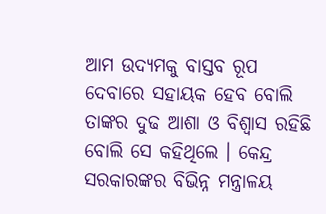ଆମ ଉଦ୍ୟମକୁ ବାସ୍ତବ ରୂପ ଦେବାରେ ସହାୟକ ହେବ ବୋଲି ତାଙ୍କର ଦୁଢ ଆଶା ଓ ବିଶ୍ୱାସ ରହିଛି ବୋଲି ସେ କହିଥିଲେ । କେନ୍ଦ୍ର ସରକାରଙ୍କର ବିଭିନ୍ନ ମନ୍ତ୍ରାଳୟ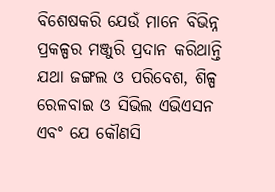ବିଶେଷକରି ଯେଉଁ ମାନେ ବିଭିନ୍ନ ପ୍ରକଳ୍ପର ମଞ୍ଜୁରି ପ୍ରଦାନ କରିଥାନ୍ତି ଯଥା ଜଙ୍ଗଲ ଓ ପରିବେଶ, ଶିଳ୍ପ ରେଳବାଇ ଓ ସିଭିଲ ଏଭିଏସନ ଏବଂ ଯେ କୌଣସି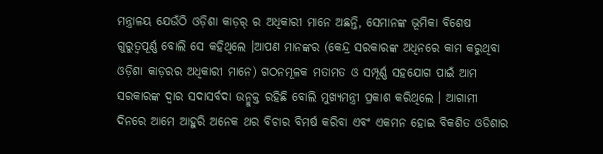ମନ୍ତ୍ରାଳୟ ଯେଉଁଠି ଓଡ଼ିଶା କାଡ଼ର୍ ର ଅଧିକାରୀ ମାନେ ଅଛନ୍ତି, ସେମାନଙ୍କ ଭୂମିକା ବିଶେଷ ଗୁରୁତ୍ୱପୂର୍ଣ୍ଣ ବୋଲି ସେ କହିଥିଲେ ।ଆପଣ ମାନଙ୍କର (କେନ୍ଦ୍ର ସରକାରଙ୍କ ଅଧିନରେ କାମ କରୁଥିବା ଓଡ଼ିଶା କାଡ଼ରର ଅଧିକାରୀ ମାନେ) ଗଠନମୂଳକ ମତାମତ ଓ ସମ୍ପୂର୍ଣ୍ଣ ସହଯୋଗ ପାଇଁ ଆମ ସରକାରଙ୍କ ଦ୍ୱାର ସଦାସର୍ବଦା ଉନ୍ମୁକ୍ତ ରହିଛି ବୋଲି ମୁଖ୍ୟମନ୍ତ୍ରୀ ପ୍ରକାଶ କରିଥିଲେ । ଆଗାମୀ ଦିନରେ ଆମେ ଆହୁରି ଅନେକ ଥର ବିଚାର ବିମର୍ଷ କରିବା ଏବଂ ଏକମନ ହୋଇ ବିକଶିତ ଓଡିଶାର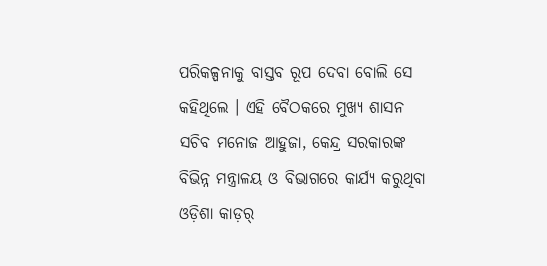ପରିକଳ୍ପନାକୁ ବାସ୍ତବ ରୂପ ଦେବା ବୋଲି ସେ କହିଥିଲେ । ଏହି ବୈଠକରେ ମୁଖ୍ୟ ଶାସନ ସଚିବ ମନୋଜ ଆହୁଜା, କେନ୍ଦ୍ର ସରକାରଙ୍କ ବିଭିନ୍ନ ମନ୍ତ୍ରାଳୟ ଓ ବିଭାଗରେ କାର୍ଯ୍ୟ କରୁଥିବା ଓଡ଼ିଶା କାଡ଼ର୍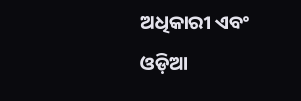ଅଧିକାରୀ ଏବଂ ଓଡ଼ିଆ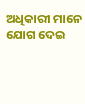ଅଧିକାରୀ ମାନେ ଯୋଗ ଦେଇ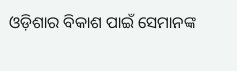ଓଡ଼ିଶାର ବିକାଶ ପାଇଁ ସେମାନଙ୍କ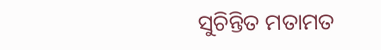ସୁଚିନ୍ତିତ ମତାମତ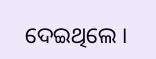ଦେଇଥିଲେ ।